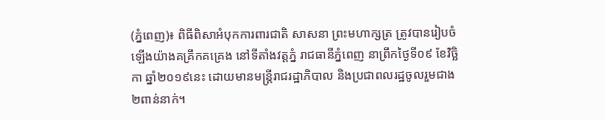(ភ្នំពេញ)៖ ពិធីពិសាអំបុកការពារជាតិ សាសនា ព្រះមហាក្សត្រ ត្រូវបានរៀបចំឡើងយ៉ាងគគ្រឹកគគ្រេង នៅទីតាំងវត្តភ្នំ រាជធានីភ្នំពេញ នាព្រឹកថ្ងៃទី០៩ ខែវិច្ឆិកា ឆ្នាំ២០១៩នេះ ដោយមានមន្រ្តីរាជរដ្ឋាភិបាល និងប្រជាពលរដ្ឋចូលរួមជាង២ពាន់នាក់។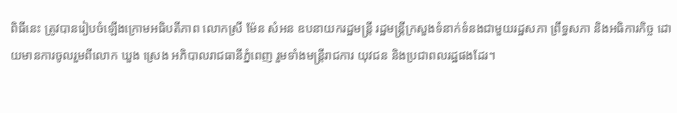ពិធីនេះ ត្រូវបានរៀបចំឡើងក្រោមអធិបតីភាព លោកស្រី ម៉ែន សំអន ឧបនាយករដ្ឋមន្រ្តី រដ្ឋមន្រ្តីក្រសួងទំនាក់ទំនងជាមួយរដ្ឋសភា ព្រឹទ្ធសភា និងអធិការកិច្ច ដោយមានការចូលរួមពីលោក ឃួង ស្រេង អភិបាលរាជធានីភ្នំពេញ រួមទាំងមន្រ្តីរាជការ យុវជន និងប្រជាពលរដ្ឋផងដែរ។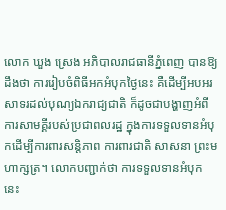លោក ឃួង ស្រេង អភិបាលរាជធានីភ្នំពេញ បានឱ្យដឹងថា ការរៀបចំពិធីអកអំបុកថ្ងៃនេះ គឺដើម្បីអបអរសាទរដល់បុណ្យឯករាជ្យជាតិ ក៏ដូចជាបង្ហាញអំពីការសាមគ្គីរបស់ប្រជាពលរដ្ឋ ក្នុងការទទួលទានអំបុកដើម្បីការពារសន្តិភាព ការពារជាតិ សាសនា ព្រះមហាក្សត្រ។ លោកបញ្ជាក់ថា ការទទួលទានអំបុកនេះ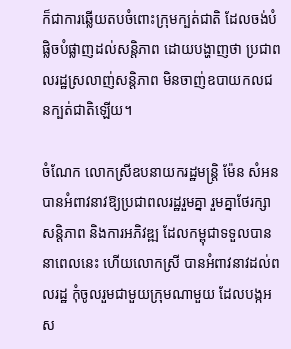ក៏ជាការឆ្លើយតបចំពោះក្រុមក្បត់ជាតិ ដែលចង់បំផ្លិចបំផ្លាញដល់សន្តិភាព ដោយបង្ហាញថា ប្រជាពលរដ្ឋស្រលាញ់សន្តិភាព មិនចាញ់ឧបាយកលជនក្បត់ជាតិឡើយ។

ចំណែក លោកស្រីឧបនាយករដ្ឋមន្រ្តិ ម៉ែន សំអន បានអំពាវនាវឱ្យប្រជាពលរដ្ឋរួមគ្នា រួមគ្នាថែរក្សាសន្តិភាព និងការអភិវឌ្ឍ ដែលកម្ពុជាទទួលបាននាពេលនេះ ហើយលោកស្រី បានអំពាវនាវដល់ពលរដ្ឋ កុំចូលរួមជាមួយក្រុមណាមួយ ដែលបង្កអស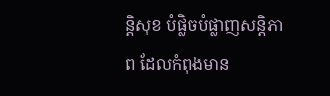ន្តិសុខ បំផ្លិចបំផ្លាញសន្តិភាព ដែលកំពុងមាន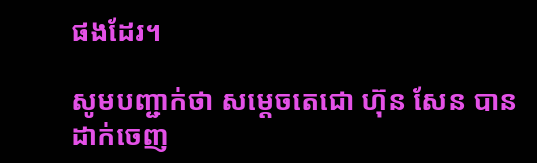ផងដែរ។

សូមបញ្ជាក់ថា សម្តេចតេជោ ហ៊ុន សែន បានដាក់ចេញ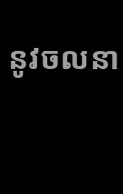នូវចលនា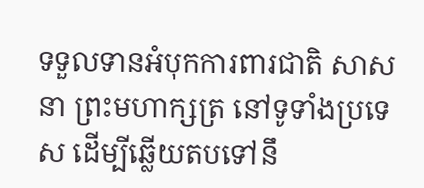ទទួលទានអំបុកការពារជាតិ សាសនា ព្រះមហាក្សត្រ នៅទូទាំងប្រទេស ដើម្បីឆ្លើយតបទៅនឹ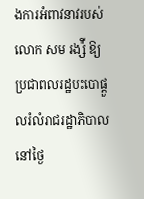ងការអំពាវនាវរបស់ លោក សម រង្ស៉ី ឱ្យប្រជាពលរដ្ឋបះបោផ្តួលរំលំរាជរដ្ឋាភិបាល នៅថ្ងៃ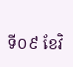ទី០៩ ខែវិ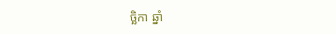ច្ឆិកា ឆ្នាំ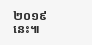២០១៩នេះ៕